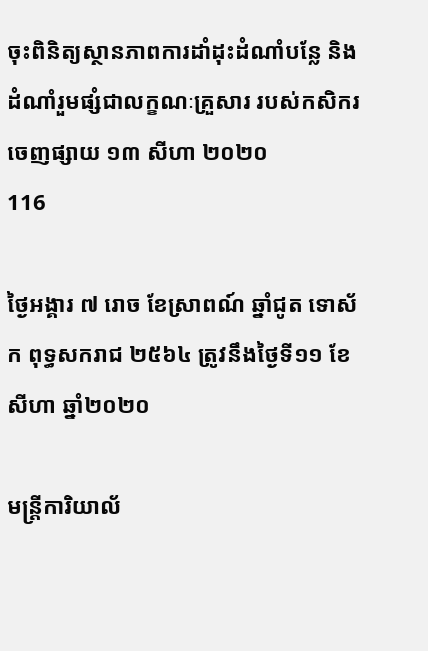ចុះពិនិត្យស្ថានភាពការដាំដុះដំណាំបន្លែ និង ដំណាំរួមផ្សំជាលក្ខណៈគ្រួសារ របស់កសិករ
ចេញផ្សាយ ១៣ សីហា ២០២០
116

ថ្ងៃអង្គារ ៧ រោច ខែស្រាពណ៍ ឆ្នាំជូត ទោស័ក ពុទ្ធសករាជ ២៥៦៤ ត្រូវនឹងថ្ងៃទី១១ ខែសីហា ឆ្នាំ២០២០

មន្រ្តីការិយាល័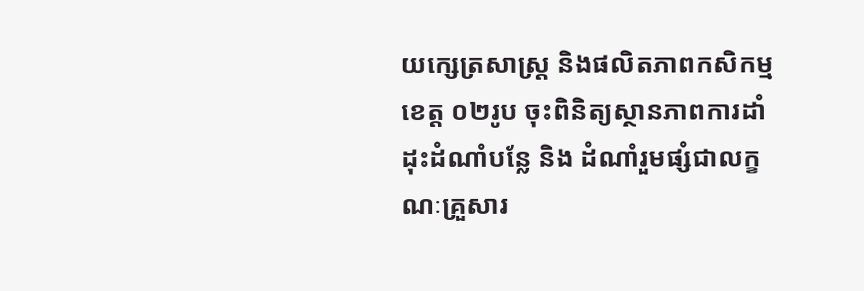យក្សេត្រសាស្រ្ត និងផលិតភាពកសិកម្មខេត្ត ០២រូប ចុះពិនិត្យស្ថានភាពការដាំដុះដំណាំបន្លែ និង ដំណាំរួមផ្សំជាលក្ខណៈគ្រួសារ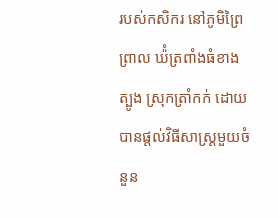របស់កសិករ នៅភូមិព្រៃព្រាល ឃ៉ំត្រពាំងធំខាងត្បូង ស្រុកត្រាំកក់ ដោយបានផ្តល់វិធីសាស្រ្តមួយចំនួន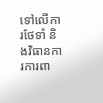ទៅលើការថែទាំ និងវិធានការការពា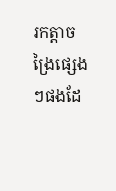រកត្តាចង្រៃផ្សេងៗផងដែ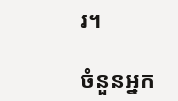រ។

ចំនួនអ្នក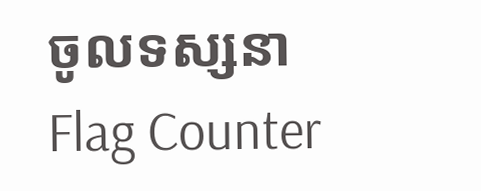ចូលទស្សនា
Flag Counter